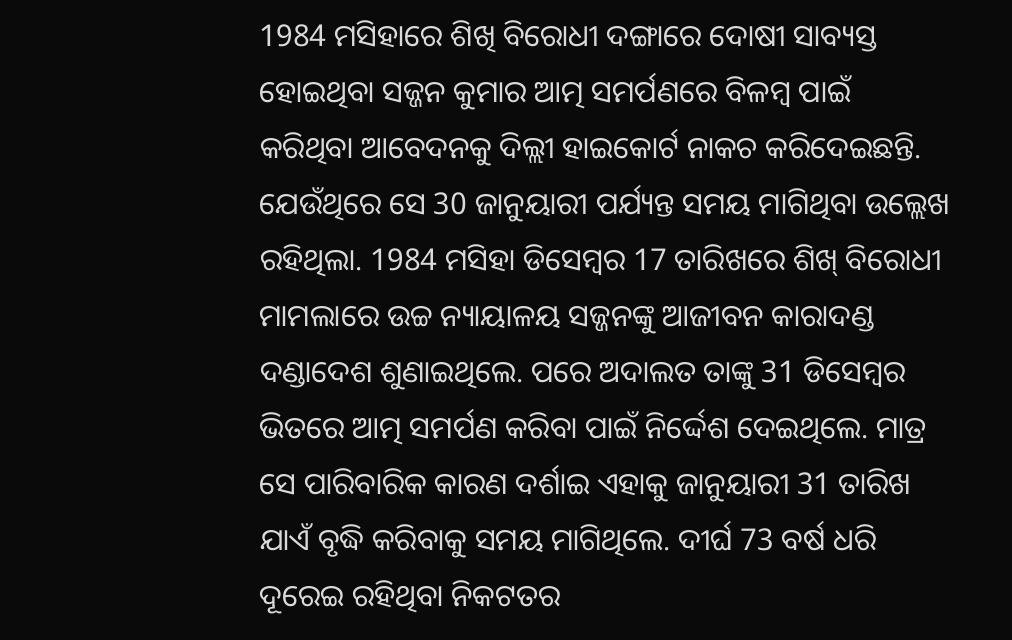1984 ମସିହାରେ ଶିଖି ବିରୋଧୀ ଦଙ୍ଗାରେ ଦୋଷୀ ସାବ୍ୟସ୍ତ ହୋଇଥିବା ସଜ୍ଜନ କୁମାର ଆତ୍ମ ସମର୍ପଣରେ ବିଳମ୍ବ ପାଇଁ କରିଥିବା ଆବେଦନକୁ ଦିଲ୍ଲୀ ହାଇକୋର୍ଟ ନାକଚ କରିଦେଇଛନ୍ତି. ଯେଉଁଥିରେ ସେ 30 ଜାନୁୟାରୀ ପର୍ଯ୍ୟନ୍ତ ସମୟ ମାଗିଥିବା ଉଲ୍ଲେଖ ରହିଥିଲା. 1984 ମସିହା ଡିସେମ୍ବର 17 ତାରିଖରେ ଶିଖ୍ ବିରୋଧୀ ମାମଲାରେ ଉଚ୍ଚ ନ୍ୟାୟାଳୟ ସଜ୍ଜନଙ୍କୁ ଆଜୀବନ କାରାଦଣ୍ଡ ଦଣ୍ଡାଦେଶ ଶୁଣାଇଥିଲେ. ପରେ ଅଦାଲତ ତାଙ୍କୁ 31 ଡିସେମ୍ବର ଭିତରେ ଆତ୍ମ ସମର୍ପଣ କରିବା ପାଇଁ ନିର୍ଦ୍ଦେଶ ଦେଇଥିଲେ. ମାତ୍ର ସେ ପାରିବାରିକ କାରଣ ଦର୍ଶାଇ ଏହାକୁ ଜାନୁୟାରୀ 31 ତାରିଖ ଯାଏଁ ବୃଦ୍ଧି କରିବାକୁ ସମୟ ମାଗିଥିଲେ. ଦୀର୍ଘ 73 ବର୍ଷ ଧରି ଦୂରେଇ ରହିଥିବା ନିକଟତର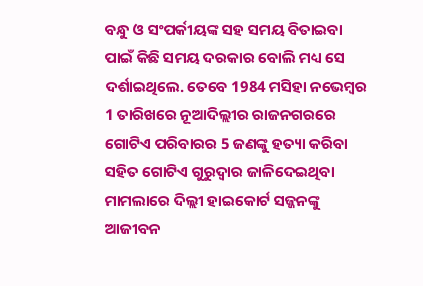ବନ୍ଧୁ ଓ ସଂପର୍କୀୟଙ୍କ ସହ ସମୟ ବିତାଇବା ପାଇଁ କିଛି ସମୟ ଦରକାର ବୋଲି ମଧ୍ୟ ସେ ଦର୍ଶାଇଥିଲେ. ତେବେ 1984 ମସିହା ନଭେମ୍ବର 1 ତାରିଖରେ ନୂଆଦିଲ୍ଲୀର ରାଜନଗରରେ ଗୋଟିଏ ପରିବାରର 5 ଜଣଙ୍କୁ ହତ୍ୟା କରିବା ସହିତ ଗୋଟିଏ ଗୁରୁଦ୍ୱାର ଜାଳିଦେଇଥିବା ମାମଲାରେ ଦିଲ୍ଲୀ ହାଇକୋର୍ଟ ସଜ୍ଜନଙ୍କୁ ଆଜୀବନ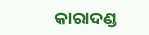କାରାଦଣ୍ଡ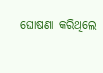ଘୋଷଣା କରିଥିଲେ